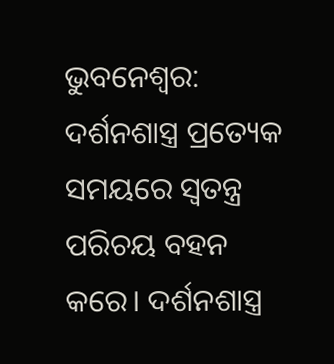ଭୁବନେଶ୍ୱର: ଦର୍ଶନଶାସ୍ତ୍ର ପ୍ରତ୍ୟେକ ସମୟରେ ସ୍ୱତନ୍ତ୍ର ପରିଚୟ ବହନ କରେ। ଦର୍ଶନଶାସ୍ତ୍ର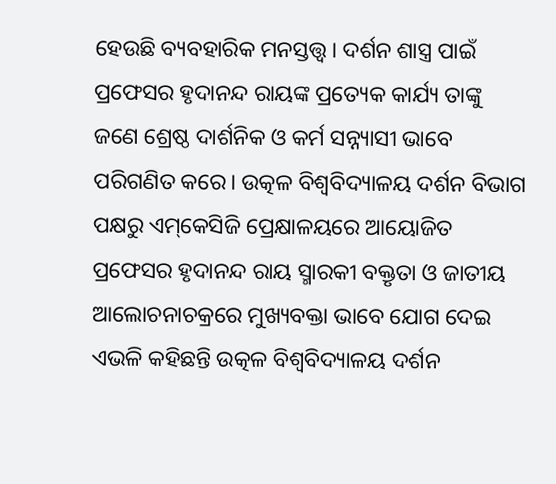ହେଉଛି ବ୍ୟବହାରିକ ମନସ୍ତତ୍ତ୍ୱ। ଦର୍ଶନ ଶାସ୍ତ୍ର ପାଇଁ ପ୍ରଫେସର ହୃଦାନନ୍ଦ ରାୟଙ୍କ ପ୍ରତ୍ୟେକ କାର୍ଯ୍ୟ ତାଙ୍କୁ ଜଣେ ଶ୍ରେଷ୍ଠ ଦାର୍ଶନିକ ଓ କର୍ମ ସନ୍ନ୍ୟାସୀ ଭାବେ ପରିଗଣିତ କରେ। ଉତ୍କଳ ବିଶ୍ୱବିଦ୍ୟାଳୟ ଦର୍ଶନ ବିଭାଗ ପକ୍ଷରୁ ଏମ୍‌କେସିଜି ପ୍ରେକ୍ଷାଳୟରେ ଆୟୋଜିତ ପ୍ରଫେସର ହୃଦାନନ୍ଦ ରାୟ ସ୍ମାରକୀ ବକ୍ତୃତା ଓ ଜାତୀୟ ଆଲୋଚନାଚକ୍ରରେ ମୁଖ୍ୟବକ୍ତା ଭାବେ ଯୋଗ ଦେଇ ଏଭଳି କହିଛନ୍ତି ଉତ୍କଳ ବିଶ୍ୱବିଦ୍ୟାଳୟ ଦର୍ଶନ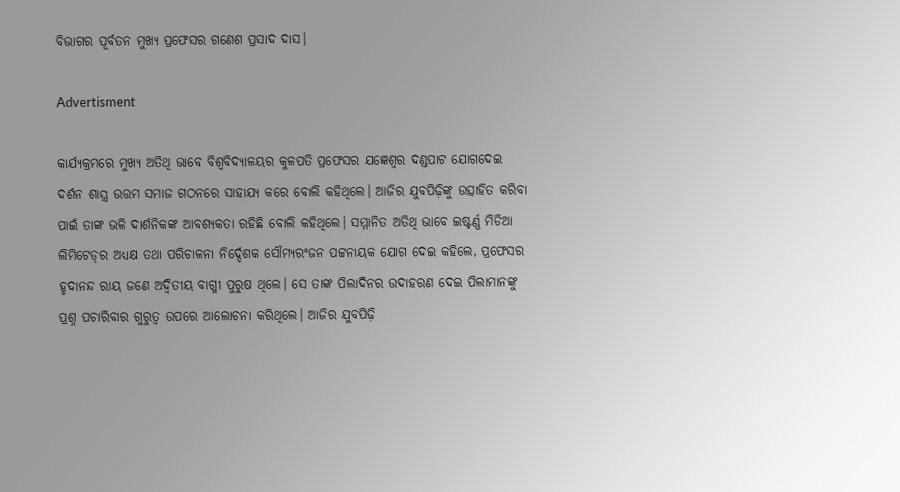ବିଭାଗର ପୂର୍ବତନ ମୁଖ୍ୟ ପ୍ରଫେସର ଗଣେଶ ପ୍ରସାଦ ଦାସ।

Advertisment

କାର୍ଯ୍ୟକ୍ରମରେ ମୁଖ୍ୟ ଅତିଥି ଭାବେ ବିଶ୍ୱବିଦ୍ୟାଳୟର କୁଳପତି ପ୍ରଫେସର ଯଜ୍ଞେଶ୍ୱର ଦଣ୍ଡପାଟ ଯୋଗଦେଇ ଦର୍ଶନ ଶାସ୍ତ୍ର ଉତ୍ତମ ସମାଜ ଗଠନରେ ସାହାଯ୍ୟ କରେ ବୋଲି କହିଥିଲେ। ଆଜିର ଯୁବପିଢ଼ିଙ୍କୁ ଉତ୍ସାହିତ କରିବା ପାଇଁ ତାଙ୍କ ଭଳି ଦାର୍ଶନିକଙ୍କ ଆବଶ୍ୟକତା ରହିଛି ବୋଲି କହିଥିଲେ। ସମ୍ମାନିତ ଅତିଥି ଭାବେ ଇଷ୍ଟର୍ଣ୍ଣ ମିଡିଆ ଲିମିଟେଡ୍‌ର ଅଧ୍ୟକ୍ଷ ତଥା ପରିଚାଳନା ନିର୍ଦ୍ଦେଶକ ସୌମ୍ୟରଂଜନ ପଟ୍ଟନାୟକ ଯୋଗ ଦେଇ କହିଲେ, ପ୍ରଫେସର ହୃଦାନନ୍ଦ ରାୟ ଜଣେ ଅଦ୍ୱିତୀୟ ବାଗ୍ମୀ ପୁରୁଷ ଥିଲେ। ସେ ତାଙ୍କ ପିଲାଦିନର ଉଦାହରଣ ଦେଇ ପିଲାମାନଙ୍କୁ ପ୍ରଶ୍ନ ପଚାରିବାର ଗୁରୁତ୍ୱ ଉପରେ ଆଲୋଚନା କରିଥିଲେ। ଆଜିର ଯୁବପିଢ଼ି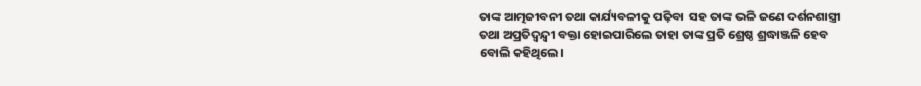ତାଙ୍କ ଆତ୍ମଜୀବନୀ ତଥା କାର୍ଯ୍ୟବଳୀକୁ ପଢ଼ିବା  ସହ ତାଙ୍କ ଭଳି ଜଣେ ଦର୍ଶନଶାସ୍ତ୍ରୀ ତଥା ଅପ୍ରତିଦ୍ୱନ୍ଦ୍ବୀ ବକ୍ତା ହୋଇପାରିଲେ ତାହା ତାଙ୍କ ପ୍ରତି ଶ୍ରେଷ୍ଠ ଶ୍ରଦ୍ଧାଞ୍ଜଳି ହେବ ବୋଲି କହିଥିଲେ।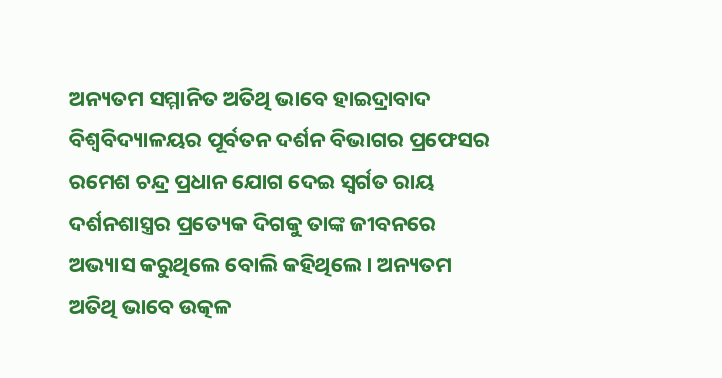ଅନ୍ୟତମ ସମ୍ମାନିତ ଅତିଥି ଭାବେ ହାଇଦ୍ରାବାଦ ବିଶ୍ୱବିଦ୍ୟାଳୟର ପୂର୍ବତନ ଦର୍ଶନ ବିଭାଗର ପ୍ରଫେସର ରମେଶ ଚନ୍ଦ୍ର ପ୍ରଧାନ ଯୋଗ ଦେଇ ସ୍ୱର୍ଗତ ରାୟ ଦର୍ଶନଶାସ୍ତ୍ରର ପ୍ରତ୍ୟେକ ଦିଗକୁ ତାଙ୍କ ଜୀବନରେ ଅଭ୍ୟାସ କରୁଥିଲେ ବୋଲି କହିଥିଲେ। ଅନ୍ୟତମ ଅତିଥି ଭାବେ ଉତ୍କଳ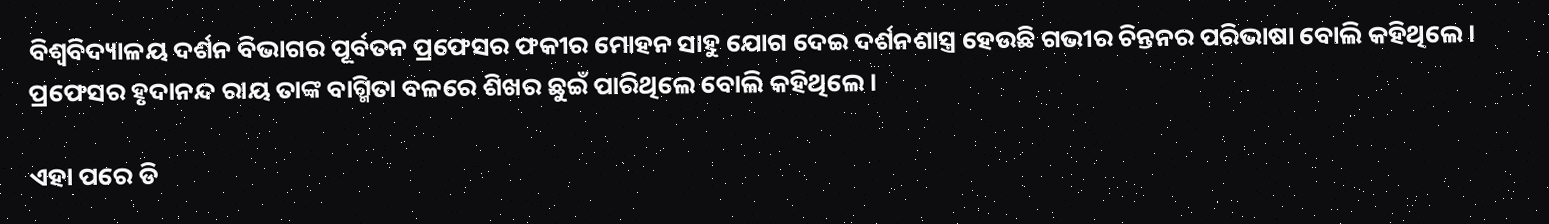ବିଶ୍ୱବିଦ୍ୟାଳୟ ଦର୍ଶନ ବିଭାଗର ପୂର୍ବତନ ପ୍ରଫେସର ଫକୀର ମୋହନ ସାହୁ ଯୋଗ ଦେଇ ଦର୍ଶନଶାସ୍ତ୍ର ହେଉଛି ଗଭୀର ଚିନ୍ତନର ପରିଭାଷା ବୋଲି କହିଥିଲେ। ପ୍ରଫେସର ହୃଦାନନ୍ଦ ରାୟ ତାଙ୍କ ବାଗ୍ମିତା ବଳରେ ଶିଖର ଛୁଇଁ ପାରିଥିଲେ ବୋଲି କହିଥିଲେ।

ଏହା ପରେ ଡି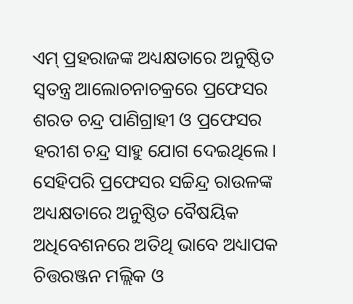ଏମ୍‌ ପ୍ରହରାଜଙ୍କ ଅଧ୍ୟକ୍ଷତାରେ ଅନୁଷ୍ଠିତ ସ୍ୱତନ୍ତ୍ର ଆଲୋଚନାଚକ୍ରରେ ପ୍ରଫେସର ଶରତ ଚନ୍ଦ୍ର ପାଣିଗ୍ରାହୀ ଓ ପ୍ରଫେସର ହରୀଶ ଚନ୍ଦ୍ର ସାହୁ ଯୋଗ ଦେଇଥିଲେ। ସେହିପରି ପ୍ରଫେସର ସଚ୍ଚିନ୍ଦ୍ର ରାଉଳଙ୍କ ଅଧ୍ୟକ୍ଷତାରେ ଅନୁଷ୍ଠିତ ବୈଷୟିକ ଅଧିବେଶନରେ ଅତିଥି ଭାବେ ଅଧ୍ୟାପକ ଚିତ୍ତରଞ୍ଜନ ମଲ୍ଲିକ ଓ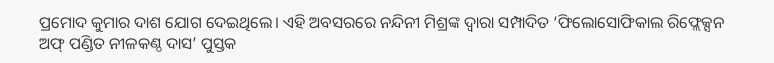ପ୍ରମୋଦ କୁମାର ଦାଶ ଯୋଗ ଦେଇଥିଲେ। ଏହି ଅବସରରେ ନନ୍ଦିନୀ ମିଶ୍ରଙ୍କ ଦ୍ୱାରା ସମ୍ପାଦିତ ‘ଫିଲୋସୋଫିକାଲ ରିଫ୍ଲେକ୍ସନ ଅଫ୍‌ ପଣ୍ଡିତ ନୀଳକଣ୍ଠ ଦାସ’ ପୁସ୍ତକ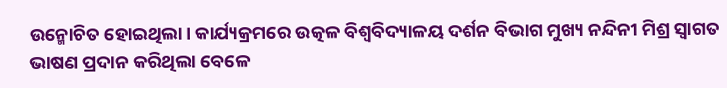ଉନ୍ମୋଚିତ ହୋଇଥିଲା। କାର୍ଯ୍ୟକ୍ରମରେ ଉତ୍କଳ ବିଶ୍ୱବିଦ୍ୟାଳୟ ଦର୍ଶନ ବିଭାଗ ମୁଖ୍ୟ ନନ୍ଦିନୀ ମିଶ୍ର ସ୍ୱାଗତ ଭାଷଣ ପ୍ରଦାନ କରିଥିଲା ବେଳେ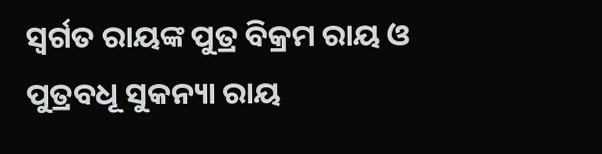ସ୍ୱର୍ଗତ ରାୟଙ୍କ ପୁତ୍ର ବିକ୍ରମ ରାୟ ଓ ପୁତ୍ରବଧୂ ସୁକନ୍ୟା ରାୟ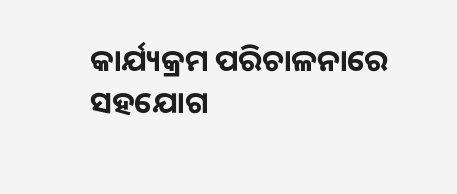କାର୍ଯ୍ୟକ୍ରମ ପରିଚାଳନାରେ ସହଯୋଗ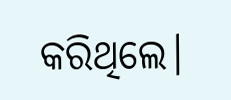କରିଥିଲେ।